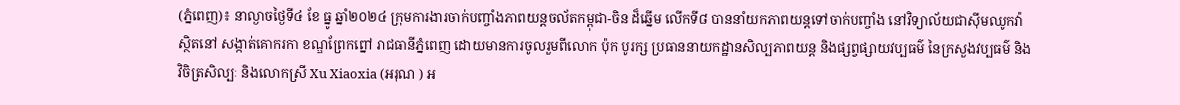(ភ្នំពេញ)៖ នាល្ងាចថ្ងៃទី៤ ខែ ធ្នូ ឆ្នាំ២០២៤ ក្រុមការងារចាក់បញ្ចាំងភាពយន្តចល័តកម្ពុជា-ចិន ដ៏ឆ្នើម លើកទី៨ បាននាំយកភាពយន្តទៅចាក់បញ្ចាំង នៅវិទ្យាល័យជាស៊ីមឈូកវ៉ា ស្ថិតនៅ សង្កាត់គោករកា ខណ្ឌព្រែកព្នៅ រាជធានីភ្នំពេញ ដោយមានការចូលរួមពីលោក ប៉ុក បូរក្ស ប្រធាននាយកដ្ឋានសិល្បភាពយន្ត និងផ្សព្វផ្សាយវប្បធម៌ នៃក្រសួងវប្បធម៌ និងវិចិត្រសិល្បៈ និងលោកស្រី Xu Xiaoxia (អរុណ ) អ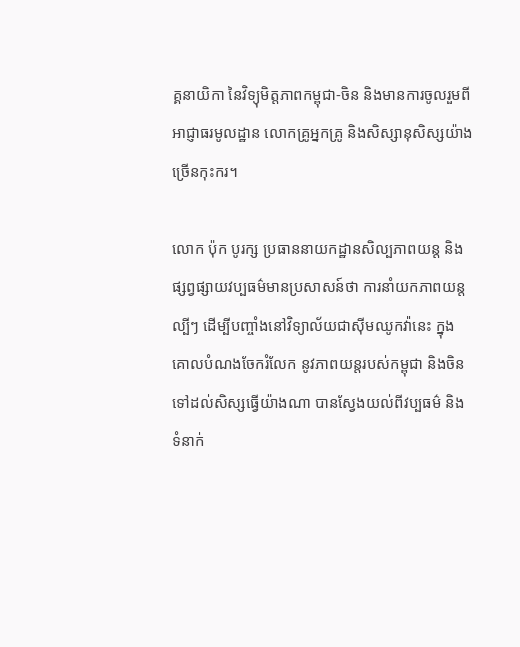គ្គនាយិកា នៃវិទ្យុមិត្តភាពកម្ពុជា-ចិន និងមានការចូលរួមពី អាជ្ញាធរមូលដ្ឋាន លោកគ្រូអ្នកគ្រូ និងសិស្សានុសិស្សយ៉ាងច្រើនកុះករ។

លោក ប៉ុក បូរក្ស ប្រធាននាយកដ្ឋានសិល្បភាពយន្ត និងផ្សព្វផ្សាយវប្បធម៌មានប្រសាសន៍ថា ការនាំយកភាពយន្តល្បីៗ ដើម្បីបញ្ចាំងនៅវិទ្យាល័យជាស៊ីមឈូកវ៉ានេះ ក្នុងគោលបំណងចែករំលែក នូវភាពយន្តរបស់កម្ពុជា និងចិនទៅដល់សិស្សធ្វើយ៉ាងណា បានស្វែងយល់ពីវប្បធម៌ និងទំនាក់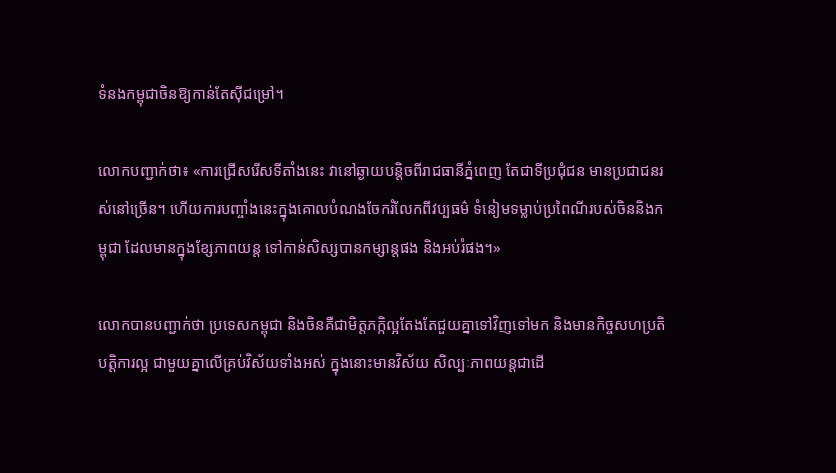ទំនងកម្ពុជាចិនឱ្យកាន់តែស៊ីជម្រៅ។

លោកបញ្ជាក់ថា៖ «ការជ្រើសរើសទីតាំងនេះ វានៅឆ្ងាយបន្តិចពីរាជធានីភ្នំពេញ តែជាទីប្រជុំជន មានប្រជាជនរស់នៅច្រើន។ ហើយការបញ្ចាំងនេះក្នុងគោលបំណងចែករំលែកពីវប្បធម៌ ទំនៀមទម្លាប់ប្រពៃណីរបស់ចិននិងកម្ពុជា ដែលមានក្នុងខ្សែភាពយន្ត ទៅកាន់សិស្សបានកម្សាន្តផង និងអប់រំផង។»

លោកបានបញ្ជាក់ថា ប្រទេសកម្ពុជា និងចិនគឺជាមិត្តភក្កិល្អតែងតែជួយគ្នាទៅវិញទៅមក និងមានកិច្ចសហប្រតិបត្តិការល្អ ជាមួយគ្នាលើគ្រប់វិស័យទាំងអស់ ក្នុងនោះមានវិស័យ សិល្បៈភាពយន្តជាដើ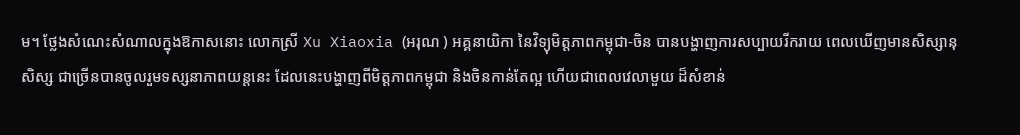ម។ ថ្លែងសំណេះសំណាលក្នុងឱកាសនោះ លោកស្រី Xu Xiaoxia (អរុណ ) អគ្គនាយិកា នៃវិទ្យុមិត្តភាពកម្ពុជា-ចិន បានបង្ហាញការសប្បាយរីករាយ ពេលឃើញមានសិស្សានុសិស្ស ជាច្រើនបានចូលរួមទស្សនាភាពយន្តនេះ ដែលនេះបង្ហាញពីមិត្តភាពកម្ពុជា និងចិនកាន់តែល្អ ហើយជាពេលវេលាមួយ ដ៏សំខាន់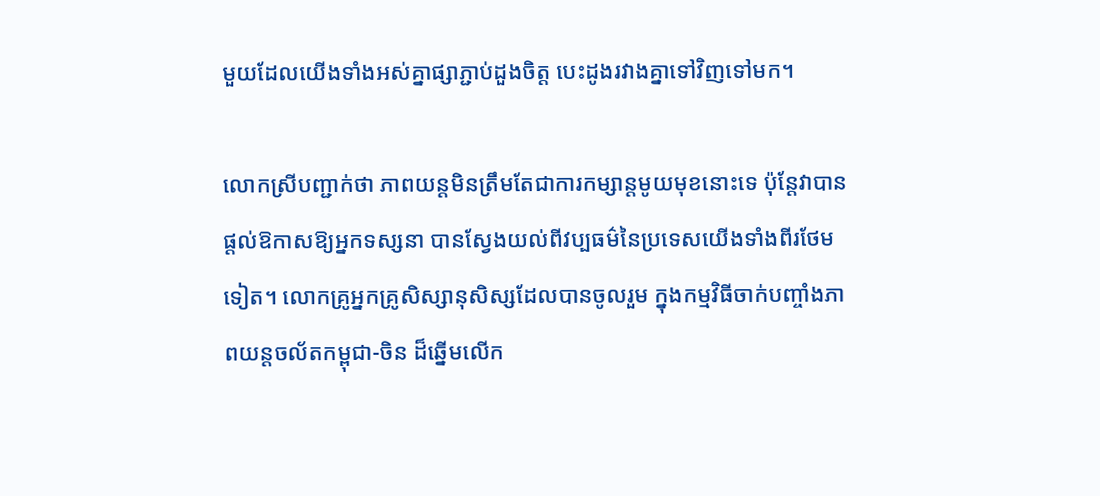មួយដែលយើងទាំងអស់គ្នាផ្សាភ្ជាប់ដួងចិត្ត បេះដូងរវាងគ្នាទៅវិញទៅមក។

លោកស្រីបញ្ជាក់ថា ភាពយន្តមិនត្រឹមតែជាការកម្សាន្តមូយមុខនោះទេ ប៉ុន្តែវាបានផ្តល់ឱកាសឱ្យអ្នកទស្សនា បានស្វែងយល់ពីវប្បធម៌នៃប្រទេសយើងទាំងពីរថែមទៀត។ លោកគ្រូអ្នកគ្រូសិស្សានុសិស្សដែលបានចូលរួម ក្នុងកម្មវិធីចាក់បញ្ចាំងភាពយន្តចល័តកម្ពុជា-ចិន ដ៏ឆ្នើមលើក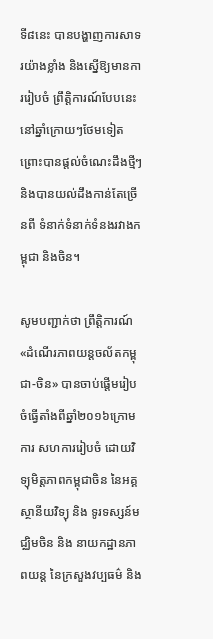ទី៨នេះ បានបង្ហាញការសាទរយ៉ាងខ្លាំង និងស្នើឱ្យមានការរៀបចំ ព្រឹត្តិការណ៍បែបនេះ នៅឆ្នាំក្រោយៗថែមទៀត ព្រោះបានផ្តល់ចំណេះដឹងថ្មីៗ និងបានយល់ដឹងកាន់តែច្រើនពី ទំនាក់ទំនាក់ទំនងរវាងកម្ពុជា និងចិន។

សូមបញ្ជាក់ថា ព្រឹត្តិការណ៍ «ដំណើរភាពយន្តចល័តកម្ពុជា-ចិន» បានចាប់ផ្ដើមរៀបចំធ្វើតាំងពីឆ្នាំ២០១៦ក្រោមការ សហការរៀបចំ ដោយវិទ្យុមិត្តភាពកម្ពុជាចិន នៃអគ្គស្ថានីយវិទ្យុ និង ទូរទស្សន៍មជ្ឈិមចិន និង នាយកដ្ឋានភាពយន្ត នៃក្រសួងវប្បធម៌ និង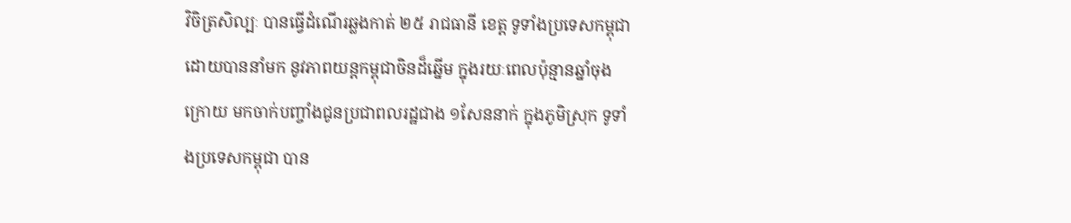វិចិត្រសិល្បៈ បានធ្វើដំណើរឆ្លងកាត់ ២៥ រាជធានី ខេត្ត ទូទាំងប្រទេសកម្ពុជា ដោយបាននាំមក នូវភាពយន្តកម្ពុជាចិនដ៏ឆ្នើម ក្នុងរយៈពេលប៉ុន្មានឆ្នាំចុងក្រោយ មកចាក់បញ្ចាំងជូនប្រជាពលរដ្ឋជាង ១សែននាក់ ក្នុងភូមិស្រុក ទូទាំងប្រទេសកម្ពុជា បាន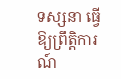ទស្សនា ធ្វើឱ្យព្រឹត្តិការណ៍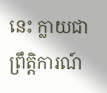នេះ ក្លាយជាព្រឹត្តិការណ៍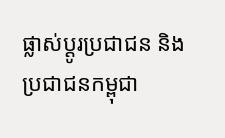ផ្លាស់ប្ដូរប្រជាជន និងប្រជាជនកម្ពុជា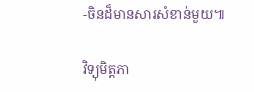-ចិនដ៏មានសារសំខាន់មួយ៕

វិទ្យុមិត្តភា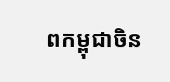ពកម្ពុជាចិន